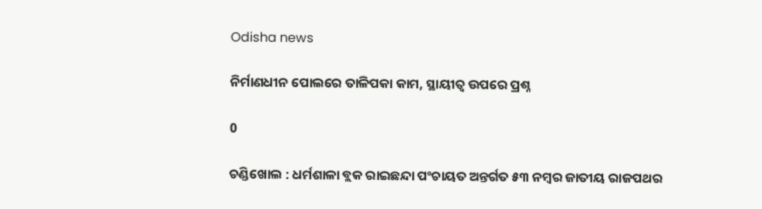Odisha news

ନିର୍ମାଣଧୀନ ପୋଲରେ ତାଳିପକା କାମ, ସ୍ଥାୟୀତ୍ୱ ଉପରେ ପ୍ରଶ୍ନ

0

ଚଣ୍ଡିଖୋଲ : ଧର୍ମଶାଳା ବ୍ଲକ ରାଇଛନ୍ଦା ପଂଚାୟତ ଅନ୍ତର୍ଗତ ୫୩ ନମ୍ବର ଜାତୀୟ ରାଜପଥର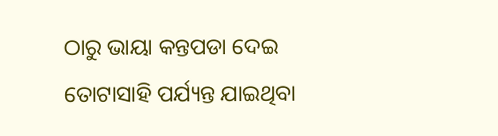ଠାରୁ ଭାୟା କନ୍ତପଡା ଦେଇ ତୋଟାସାହି ପର୍ଯ୍ୟନ୍ତ ଯାଇଥିବା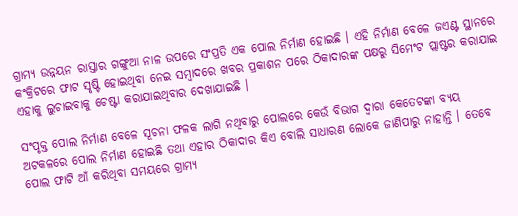ଗ୍ରାମ୍ୟ ଉନ୍ନୟନ ରାସ୍ତାର ଗଙ୍ଗୁଆ ନାଳ ଉପରେ ସଂପ୍ରତି ଏକ ପୋଲ ନିର୍ମାଣ ହୋଇଛି । ଏହି ନିର୍ମାଣ ବେଳେ ଜଏଣ୍ଟ ସ୍ଥାନରେ କଂକ୍ରିଟରେ ଫାଟ ସୃଷ୍ଟି ହୋଇଥିବା ନେଇ ସମ୍ବାଦରେ ଖବର ପ୍ରକାଶନ ପରେ ଠିକାଦାରଙ୍କ ପକ୍ଷରୁ ସିମେଂଟ ପ୍ଲାଷ୍ଟର କରାଯାଇ ଏହାକୁ ଲୁଚାଇବାକୁ ଚେଷ୍ଟା କରାଯାଇଥିବାର ଦେଖାଯାଇଛି ।

ସଂପୃକ୍ତ ପୋଲ ନିର୍ମାଣ ବେଳେ ସୂଚନା ଫଳକ ଲାଗି ନଥିବାରୁ ପୋଲରେ କେଉଁ ବିଭାଗ ଦ୍ୱାରା କେତେଟଙ୍କା ବ୍ୟୟ ଅଟକଳରେ ପୋଲ ନିର୍ମାଣ ହୋଇଛି ତଥା ଏହାର ଠିକାଦାର କିଏ ବୋଲି ସାଧାରଣ ଲୋକେ ଜାଣିପାରୁ ନାହାନ୍ତି । ତେବେ ପୋଲ ଫାଟି ଆଁ କରିଥିବା ସମୟରେ ଗ୍ରାମ୍ୟ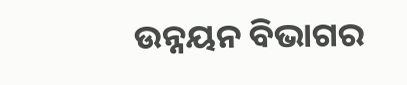ଉନ୍ନୟନ ବିଭାଗର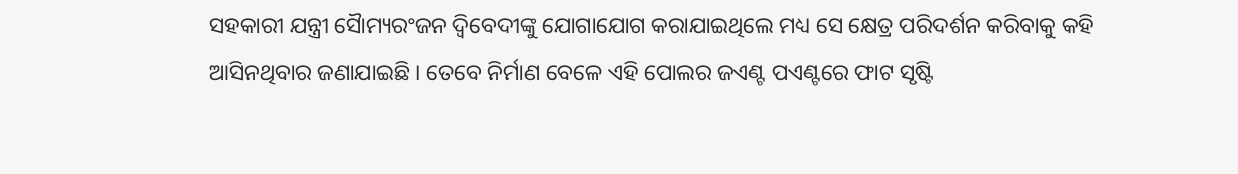ସହକାରୀ ଯନ୍ତ୍ରୀ ସୈାମ୍ୟରଂଜନ ଦ୍ୱିବେଦୀଙ୍କୁ ଯୋଗାଯୋଗ କରାଯାଇଥିଲେ ମଧ୍ୟ ସେ କ୍ଷେତ୍ର ପରିଦର୍ଶନ କରିବାକୁ କହି ଆସିନଥିବାର ଜଣାଯାଇଛି । ତେବେ ନିର୍ମାଣ ବେଳେ ଏହି ପୋଲର ଜଏଣ୍ଟ ପଏଣ୍ଟରେ ଫାଟ ସୃଷ୍ଟି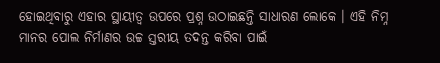ହୋଇଥିବାରୁ ଏହାର ସ୍ଥାୟୀତ୍ୱ ଉପରେ ପ୍ରଶ୍ନ ଉଠାଇଛନ୍ତି ସାଧାରଣ ଲୋକେ । ଏହି ନିମ୍ନ ମାନର ପୋଲ ନିର୍ମାଣର ଉଚ୍ଚ ସ୍ତରୀୟ ତଦନ୍ତ କରିବା ପାଇଁ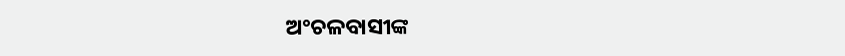ଅଂଚଳବାସୀଙ୍କ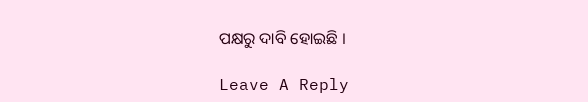ପକ୍ଷରୁ ଦାବି ହୋଇଛି ।

Leave A Reply